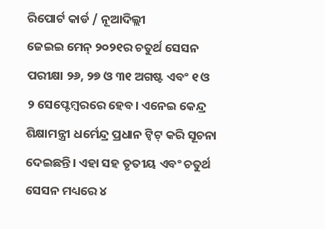ରିପୋର୍ଟ କାର୍ଡ / ନୂଆଦିଲ୍ଲୀ
ଜେଇଇ ମେନ୍ ୨୦୨୧ର ଚତୁର୍ଥ ସେସନ ପରୀକ୍ଷା ୨୬, ୨୭ ଓ ୩୧ ଅଗଷ୍ଟ ଏବଂ ୧ ଓ ୨ ସେପ୍ଟେମ୍ବରରେ ହେବ। ଏନେଇ କେନ୍ଦ୍ର ଶିକ୍ଷାମନ୍ତ୍ରୀ ଧର୍ମେନ୍ଦ୍ର ପ୍ରଧାନ ଟ୍ବିଟ୍ କରି ସୂଚନା ଦେଇଛନ୍ତି। ଏହା ସହ ତୃତୀୟ ଏବଂ ଚତୁର୍ଥ ସେସନ ମଧ୍ୟରେ ୪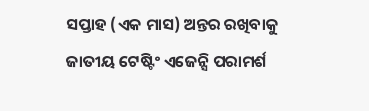ସପ୍ତାହ (ଏକ ମାସ) ଅନ୍ତର ରଖିବାକୁ ଜାତୀୟ ଟେଷ୍ଟିଂ ଏଜେନ୍ସି ପରାମର୍ଶ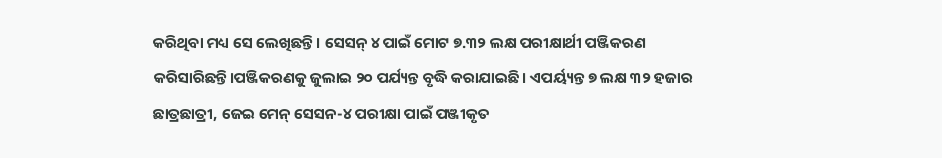କରିଥିବା ମଧ୍ୟ ସେ ଲେଖିଛନ୍ତି। ସେସନ୍ ୪ ପାଇଁ ମୋଟ ୭.୩୨ ଲକ୍ଷ ପରୀକ୍ଷାର୍ଥୀ ପଞ୍ଜିକରଣ କରିସାରିଛନ୍ତି।ପଞ୍ଜିକରଣକୁ ଜୁଲାଇ ୨୦ ପର୍ଯ୍ୟନ୍ତ ବୃଦ୍ଧି କରାଯାଇଛି । ଏପର୍ୟ୍ୟନ୍ତ ୭ ଲକ୍ଷ ୩୨ ହଜାର ଛାତ୍ରଛାତ୍ରୀ, ଜେଇ ମେନ୍ ସେସନ-୪ ପରୀକ୍ଷା ପାଇଁ ପଞ୍ଜୀକୃତ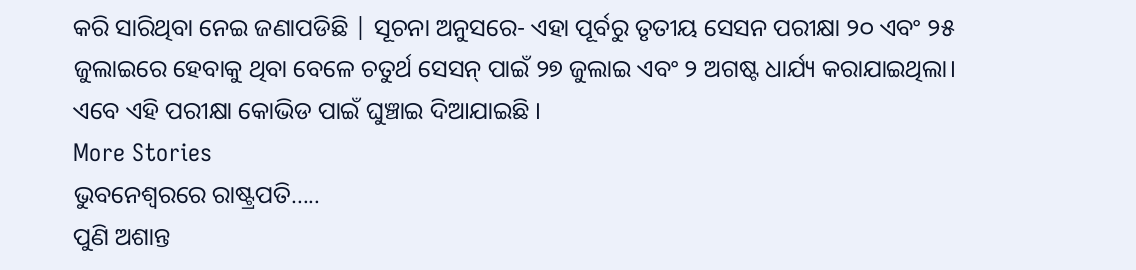କରି ସାରିଥିବା ନେଇ ଜଣାପଡିଛି | ସୂଚନା ଅନୁସରେ- ଏହା ପୂର୍ବରୁ ତୃତୀୟ ସେସନ ପରୀକ୍ଷା ୨୦ ଏବଂ ୨୫ ଜୁଲାଇରେ ହେବାକୁ ଥିବା ବେଳେ ଚତୁର୍ଥ ସେସନ୍ ପାଇଁ ୨୭ ଜୁଲାଇ ଏବଂ ୨ ଅଗଷ୍ଟ ଧାର୍ଯ୍ୟ କରାଯାଇଥିଲା। ଏବେ ଏହି ପରୀକ୍ଷା କୋଭିଡ ପାଇଁ ଘୁଞ୍ଚାଇ ଦିଆଯାଇଛି ।
More Stories
ଭୁବନେଶ୍ୱରରେ ରାଷ୍ଟ୍ରପତି…..
ପୁଣି ଅଶାନ୍ତ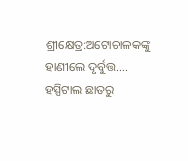ଶ୍ରୀକ୍ଷେତ୍ର:ଅଟୋଚାଳକଙ୍କୁ ହାଣୀଲେ ଦୃର୍ବୁତ୍ତ….
ହସ୍ପିଟାଲ ଛାତରୁ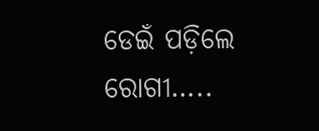ଡେଇଁ ପଡ଼ିଲେ ରୋଗୀ…..